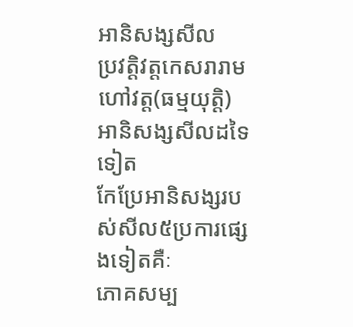អានិសង្សសីល
ប្រវត្តិវត្តកេសរារាម ហៅវត្ត(ធម្មយុត្តិ)
អានិសង្សសីលដទៃទៀត
កែប្រែអានិសង្សរបស់សីល៥ប្រការផ្សេងទៀតគឺៈ
ភោគសម្ប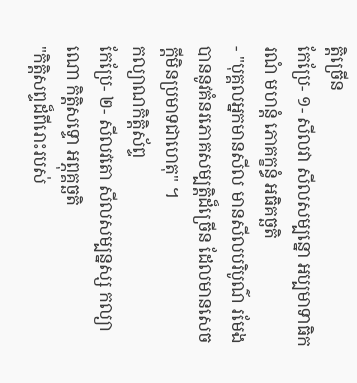ត្តិច្រើន
កែប្រែ- ១- សីលវា សីលសម្បន្នោ អប្បមាទាធិករណំ មហន្តំ ភោគក្ខន្ធំ អធិគច្ឆតិ
- "បុគ្គលអ្នកមានសីល មានសីលបរិបូណ៌ រមែងបាននូវគំនរភោគសម្បត្តិដ៏ច្រើន ដែលមានសេចក្តីមិនប្រមាទជាហេតុ" ។
កល្យាណកិត្តិស័ព្ទ
កែប្រែ- ២- សីលវតោ សីលសម្បន្នស្ស កល្យាណោ កិត្តិសទ្ទោ អព្ភុគ្គច្ឆតិ
"កិត្តិសព្ទដ៏ពីរោះរបស់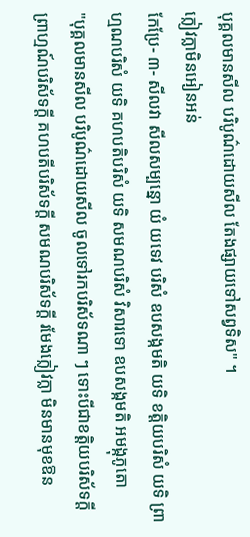បុគ្គលមានសីល បរិបូណ៌ដោយសីល តែងផ្សាយទៅសព្វទិស" ។
ក្លៀវក្លាមិនអៀនអន់
កែប្រែ- ៣- សីលវា សីលសម្បន្នោ យំ យទេវ បរិសំ ឧបសង្កមតិ យទិ ខត្តិយបរិសំ យទិ ព្រាហ្មណបរិសំ យទិ គហបតិបរិសំ យទិ សមណបរិសំ វិសារទោ ឧបសង្កមតិ អមង្កុភូតោ
"បុគ្គលមានសីល បរិបូណ៌ដោយសីល ចូលទៅរកបរិស័ទណា ៗ ទោះបីជាខត្តិយបរិស័ទក្តី ព្រាហ្មណ៍បរិស័ទក្តី គហបតីបរិស័ទក្តី សមណបរិស័ទក្តី រមែងក្លៀវក្លា មិនមានមុខឱន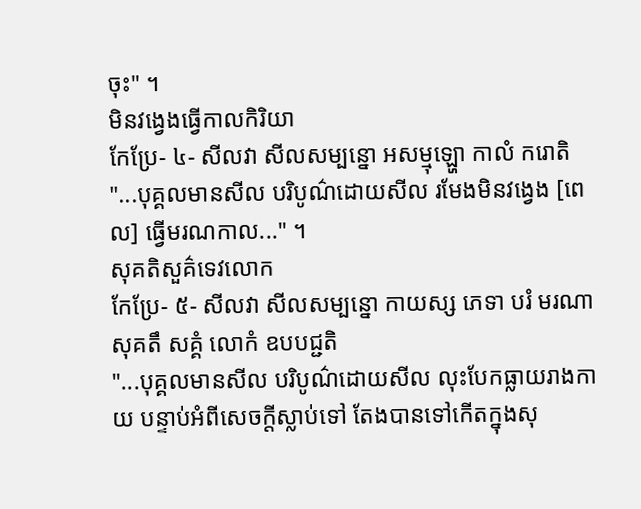ចុះ" ។
មិនវង្វេងធ្វើកាលកិរិយា
កែប្រែ- ៤- សីលវា សីលសម្បន្នោ អសម្មុឡ្ហោ កាលំ ករោតិ
"...បុគ្គលមានសីល បរិបូណ៌ដោយសីល រមែងមិនវង្វេង [ពេល] ធ្វើមរណកាល..." ។
សុគតិសួគ៌ទេវលោក
កែប្រែ- ៥- សីលវា សីលសម្បន្នោ កាយស្ស ភេទា បរំ មរណា សុគតឹ សគ្គំ លោកំ ឧបបជ្ជតិ
"...បុគ្គលមានសីល បរិបូណ៌ដោយសីល លុះបែកធ្លាយរាងកាយ បន្ទាប់អំពីសេចក្តីស្លាប់ទៅ តែងបានទៅកើតក្នុងសុ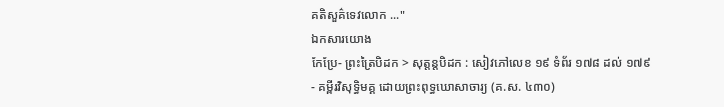គតិសួគ៌ទេវលោក ..."
ឯកសារយោង
កែប្រែ- ព្រះត្រៃបិដក > សុត្តន្តបិដក : សៀវភៅលេខ ១៩ ទំព័រ ១៧៨ ដល់ ១៧៩
- គម្ពីរវិសុទ្ធិមគ្គ ដោយព្រះពុទ្ធឃោសាចារ្យ (គ.ស. ៤៣០)